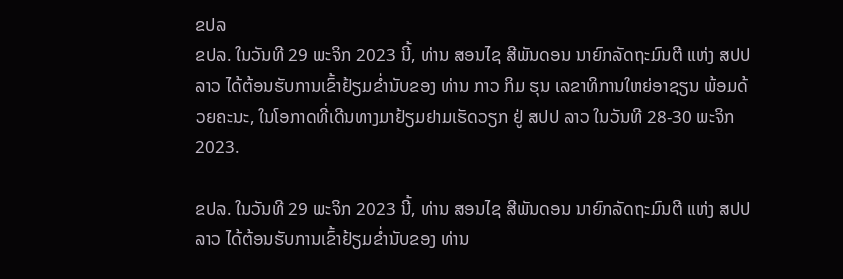ຂປລ
ຂປລ. ໃນວັນທີ 29 ພະຈິກ 2023 ນີ້, ທ່ານ ສອນໄຊ ສີພັນດອນ ນາຍົກລັດຖະມົນຕີ ແຫ່ງ ສປປ ລາວ ໄດ້ຕ້ອນຮັບການເຂົ້າຢ້ຽມຂ່ຳນັບຂອງ ທ່ານ ກາວ ກິມ ຮຸນ ເລຂາທິການໃຫຍ່ອາຊຽນ ພ້ອມດ້ວຍຄະນະ, ໃນໂອກາດທີ່ເດີນທາງມາຢ້ຽມຢາມເຮັດວຽກ ຢູ່ ສປປ ລາວ ໃນວັນທີ 28-30 ພະຈິກ 2023.

ຂປລ. ໃນວັນທີ 29 ພະຈິກ 2023 ນີ້, ທ່ານ ສອນໄຊ ສີພັນດອນ ນາຍົກລັດຖະມົນຕີ ແຫ່ງ ສປປ ລາວ ໄດ້ຕ້ອນຮັບການເຂົ້າຢ້ຽມຂ່ຳນັບຂອງ ທ່ານ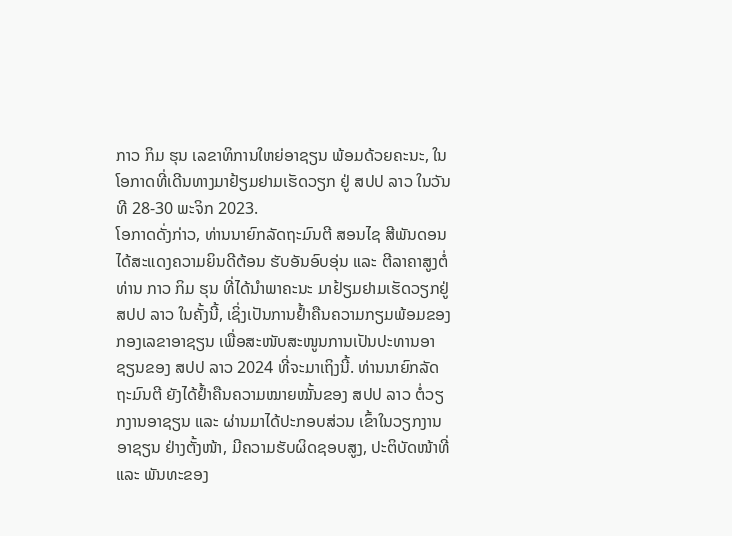ກາວ ກິມ ຮຸນ ເລຂາທິການໃຫຍ່ອາຊຽນ ພ້ອມດ້ວຍຄະນະ, ໃນໂອກາດທີ່ເດີນທາງມາຢ້ຽມຢາມເຮັດວຽກ ຢູ່ ສປປ ລາວ ໃນວັນທີ 28-30 ພະຈິກ 2023.
ໂອກາດດັ່ງກ່າວ, ທ່ານນາຍົກລັດຖະມົນຕີ ສອນໄຊ ສີພັນດອນ ໄດ້ສະແດງຄວາມຍິນດີຕ້ອນ ຮັບອັນອົບອຸ່ນ ແລະ ຕີລາຄາສູງຕໍ່ ທ່ານ ກາວ ກິມ ຮຸນ ທີ່ໄດ້ນຳພາຄະນະ ມາຢ້ຽມຢາມເຮັດວຽກຢູ່ ສປປ ລາວ ໃນຄັ້ງນີ້, ເຊິ່ງເປັນການຢ້ຳຄືນຄວາມກຽມພ້ອມຂອງກອງເລຂາອາຊຽນ ເພື່ອສະໜັບສະໜູນການເປັນປະທານອາຊຽນຂອງ ສປປ ລາວ 2024 ທີ່ຈະມາເຖິງນີ້. ທ່ານນາຍົກລັດຖະມົນຕີ ຍັງໄດ້ຢ້ຳຄືນຄວາມໝາຍໝັ້ນຂອງ ສປປ ລາວ ຕໍ່ວຽກງານອາຊຽນ ແລະ ຜ່ານມາໄດ້ປະກອບສ່ວນ ເຂົ້າໃນວຽກງານອາຊຽນ ຢ່າງຕັ້ງໜ້າ, ມີຄວາມຮັບຜິດຊອບສູງ, ປະຕິບັດໜ້າທີ່ ແລະ ພັນທະຂອງ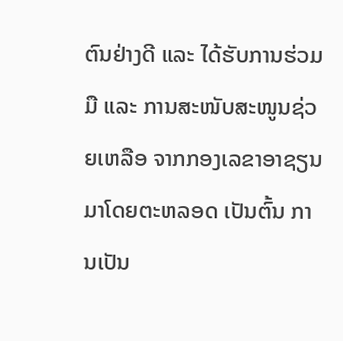ຕົນຢ່າງດີ ແລະ ໄດ້ຮັບການຮ່ວມມື ແລະ ການສະໜັບສະໜູນຊ່ວຍເຫລືອ ຈາກກອງເລຂາອາຊຽນ ມາໂດຍຕະຫລອດ ເປັນຕົ້ນ ການເປັນ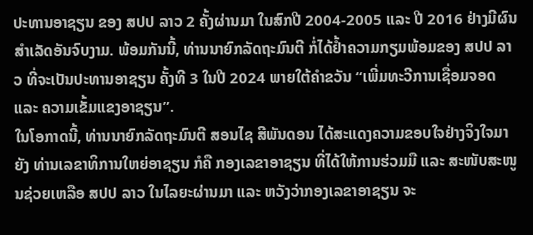ປະທານອາຊຽນ ຂອງ ສປປ ລາວ 2 ຄັ້ງຜ່ານມາ ໃນສົກປີ 2004-2005 ແລະ ປີ 2016 ຢ່າງມີຜົນສຳເລັດອັນຈົບງາມ. ພ້ອມກັນນີ້, ທ່ານນາຍົກລັດຖະມົນຕີ ກໍ່ໄດ້ຢ້ຳຄວາມກຽມພ້ອມຂອງ ສປປ ລາວ ທີ່ຈະເປັນປະທານອາຊຽນ ຄັ້ງທີ 3 ໃນປີ 2024 ພາຍໃຕ້ຄຳຂວັນ “ເພີ່ມທະວີການເຊື່ອມຈອດ ແລະ ຄວາມເຂັ້ມແຂງອາຊຽນ”.
ໃນໂອກາດນີ້, ທ່ານນາຍົກລັດຖະມົນຕີ ສອນໄຊ ສີພັນດອນ ໄດ້ສະແດງຄວາມຂອບໃຈຢ່າງຈິງໃຈມາຍັງ ທ່ານເລຂາທິການໃຫຍ່ອາຊຽນ ກໍຄື ກອງເລຂາອາຊຽນ ທີ່ໄດ້ໃຫ້ການຮ່ວມມື ແລະ ສະໜັບສະໜູນຊ່ວຍເຫລືອ ສປປ ລາວ ໃນໄລຍະຜ່ານມາ ແລະ ຫວັງວ່າກອງເລຂາອາຊຽນ ຈະ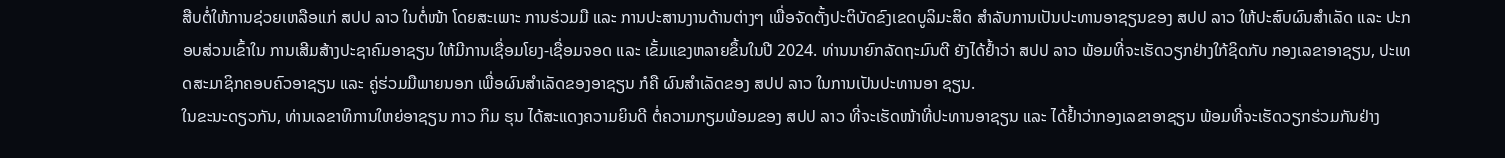ສືບຕໍ່ໃຫ້ການຊ່ວຍເຫລືອແກ່ ສປປ ລາວ ໃນຕໍ່ໜ້າ ໂດຍສະເພາະ ການຮ່ວມມື ແລະ ການປະສານງານດ້ານຕ່າງໆ ເພື່ອຈັດຕັ້ງປະຕິບັດຂົງເຂດບູລິມະສິດ ສຳລັບການເປັນປະທານອາຊຽນຂອງ ສປປ ລາວ ໃຫ້ປະສົບຜົນສຳເລັດ ແລະ ປະກອບສ່ວນເຂົ້າໃນ ການເສີມສ້າງປະຊາຄົມອາຊຽນ ໃຫ້ມີການເຊື່ອມໂຍງ-ເຊື່ອມຈອດ ແລະ ເຂັ້ມແຂງຫລາຍຂຶ້ນໃນປີ 2024. ທ່ານນາຍົກລັດຖະມົນຕີ ຍັງໄດ້ຢ້ຳວ່າ ສປປ ລາວ ພ້ອມທີ່ຈະເຮັດວຽກຢ່າງໃກ້ຊິດກັບ ກອງເລຂາອາຊຽນ, ປະເທດສະມາຊິກຄອບຄົວອາຊຽນ ແລະ ຄູ່ຮ່ວມມືພາຍນອກ ເພື່ອຜົນສຳເລັດຂອງອາຊຽນ ກໍຄື ຜົນສຳເລັດຂອງ ສປປ ລາວ ໃນການເປັນປະທານອາ ຊຽນ.
ໃນຂະນະດຽວກັນ, ທ່ານເລຂາທິການໃຫຍ່ອາຊຽນ ກາວ ກິມ ຮຸນ ໄດ້ສະແດງຄວາມຍິນດີ ຕໍ່ຄວາມກຽມພ້ອມຂອງ ສປປ ລາວ ທີ່ຈະເຮັດໜ້າທີ່ປະທານອາຊຽນ ແລະ ໄດ້ຢ້ຳວ່າກອງເລຂາອາຊຽນ ພ້ອມທີ່ຈະເຮັດວຽກຮ່ວມກັນຢ່າງ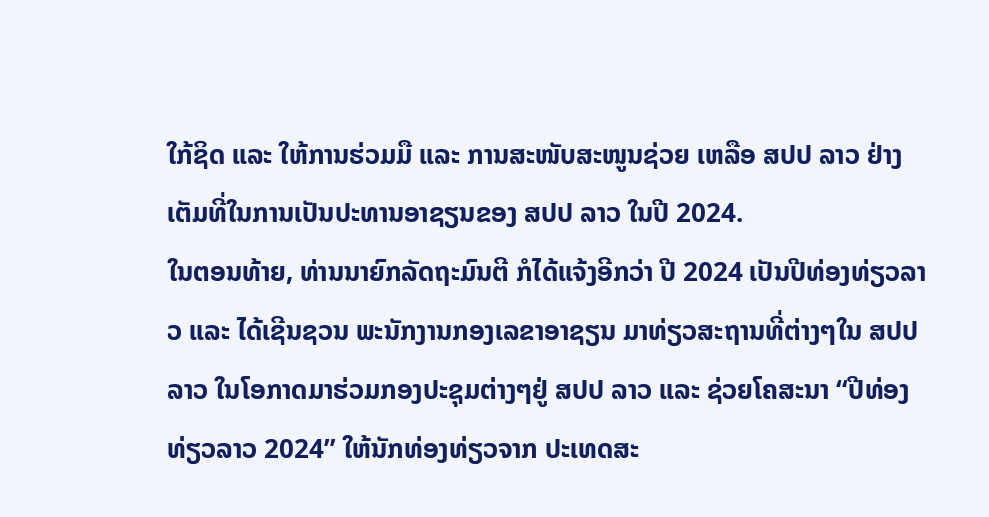ໃກ້ຊິດ ແລະ ໃຫ້ການຮ່ວມມື ແລະ ການສະໜັບສະໜູນຊ່ວຍ ເຫລືອ ສປປ ລາວ ຢ່າງເຕັມທີ່ໃນການເປັນປະທານອາຊຽນຂອງ ສປປ ລາວ ໃນປີ 2024.
ໃນຕອນທ້າຍ, ທ່ານນາຍົກລັດຖະມົນຕີ ກໍໄດ້ແຈ້ງອີກວ່າ ປີ 2024 ເປັນປີທ່ອງທ່ຽວລາວ ແລະ ໄດ້ເຊີນຊວນ ພະນັກງານກອງເລຂາອາຊຽນ ມາທ່ຽວສະຖານທີ່ຕ່າງໆໃນ ສປປ ລາວ ໃນໂອກາດມາຮ່ວມກອງປະຊຸມຕ່າງໆຢູ່ ສປປ ລາວ ແລະ ຊ່ວຍໂຄສະນາ “ປີທ່ອງທ່ຽວລາວ 2024” ໃຫ້ນັກທ່ອງທ່ຽວຈາກ ປະເທດສະ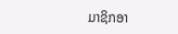ມາຊິກອາ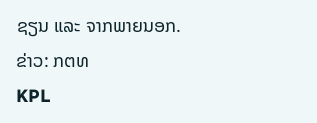ຊຽນ ແລະ ຈາກພາຍນອກ.
ຂ່າວ: ກຕທ
KPL